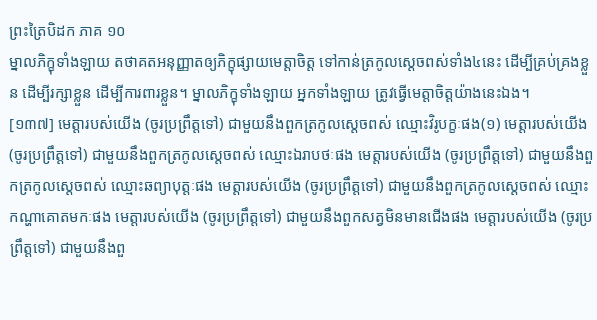ព្រះត្រៃបិដក ភាគ ១០
ម្នាលភិក្ខុទាំងឡាយ តថាគតអនុញ្ញាតឲ្យភិក្ខុផ្សាយមេត្តាចិត្ត ទៅកាន់ត្រកូលស្តេចពស់ទាំង៤នេះ ដើម្បីគ្រប់គ្រងខ្លួន ដើម្បីរក្សាខ្លួន ដើម្បីការពារខ្លួន។ ម្នាលភិក្ខុទាំងឡាយ អ្នកទាំងឡាយ ត្រូវធ្វើមេត្តាចិត្តយ៉ាងនេះឯង។
[១៣៧] មេត្តារបស់យើង (ចូរប្រព្រឹត្តទៅ) ជាមួយនឹងពួកត្រកូលស្តេចពស់ ឈ្មោះវិរូបក្ខៈផង(១) មេត្តារបស់យើង (ចូរប្រព្រឹត្តទៅ) ជាមួយនឹងពួកត្រកូលស្តេចពស់ ឈ្មោះឯរាបថៈផង មេត្តារបស់យើង (ចូរប្រព្រឹត្តទៅ) ជាមួយនឹងពួកត្រកូលស្តេចពស់ ឈ្មោះឆព្យាបុត្តៈផង មេត្តារបស់យើង (ចូរប្រព្រឹត្តទៅ) ជាមួយនឹងពួកត្រកូលស្តេចពស់ ឈ្មោះកណ្ហាគោតមកៈផង មេត្តារបស់យើង (ចូរប្រព្រឹត្តទៅ) ជាមួយនឹងពួកសត្វមិនមានជើងផង មេត្តារបស់យើង (ចូរប្រព្រឹត្តទៅ) ជាមួយនឹងពួ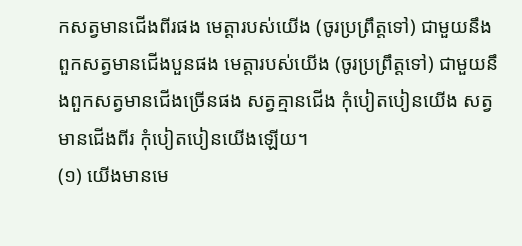កសត្វមានជើងពីរផង មេត្តារបស់យើង (ចូរប្រព្រឹត្តទៅ) ជាមួយនឹងពួកសត្វមានជើងបួនផង មេត្តារបស់យើង (ចូរប្រព្រឹត្តទៅ) ជាមួយនឹងពួកសត្វមានជើងច្រើនផង សត្វគ្មានជើង កុំបៀតបៀនយើង សត្វមានជើងពីរ កុំបៀតបៀនយើងឡើយ។
(១) យើងមានមេ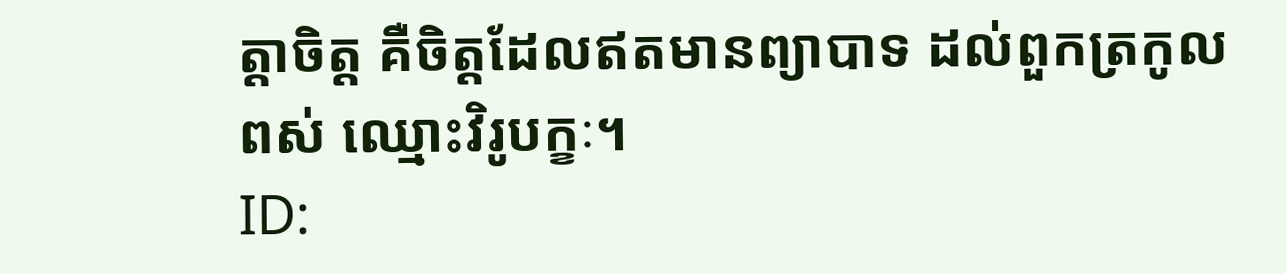ត្តាចិត្ត គឺចិត្តដែលឥតមានព្យាបាទ ដល់ពួកត្រកូលពស់ ឈ្មោះវិរូបក្ខៈ។
ID: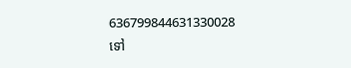636799844631330028
ទៅ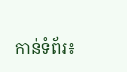កាន់ទំព័រ៖